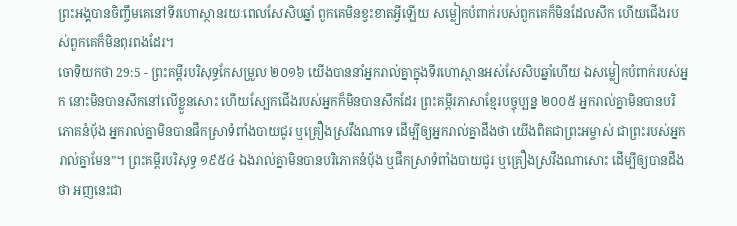ព្រះអង្គបានចិញ្ចឹមគេនៅទីរហោស្ថានរយៈពេលសែសិបឆ្នាំ ពួកគេមិនខ្វះខាតអ្វីឡើយ សម្លៀកបំពាក់របស់ពួកគេក៏មិនដែលសឹក ហើយជើងរបស់ពួកគេក៏មិនពុរពងដែរ។
ចោទិយកថា 29:5 - ព្រះគម្ពីរបរិសុទ្ធកែសម្រួល ២០១៦ យើងបាននាំអ្នករាល់គ្នាក្នុងទីរហោស្ថានអស់សែសិបឆ្នាំហើយ ឯសម្លៀកបំពាក់របស់អ្នក នោះមិនបានសឹកនៅលើខ្លួនសោះ ហើយស្បែកជើងរបស់អ្នកក៏មិនបានសឹកដែរ ព្រះគម្ពីរភាសាខ្មែរបច្ចុប្បន្ន ២០០៥ អ្នករាល់គ្នាមិនបានបរិភោគនំប៉័ង អ្នករាល់គ្នាមិនបានផឹកស្រាទំពាំងបាយជូរ ឬគ្រឿងស្រវឹងណាទេ ដើម្បីឲ្យអ្នករាល់គ្នាដឹងថា យើងពិតជាព្រះអម្ចាស់ ជាព្រះរបស់អ្នករាល់គ្នាមែន”។ ព្រះគម្ពីរបរិសុទ្ធ ១៩៥៤ ឯងរាល់គ្នាមិនបានបរិភោគនំបុ័ង ឬផឹកស្រាទំពាំងបាយជូរ ឬគ្រឿងស្រវឹងណាសោះ ដើម្បីឲ្យបានដឹងថា អញនេះជា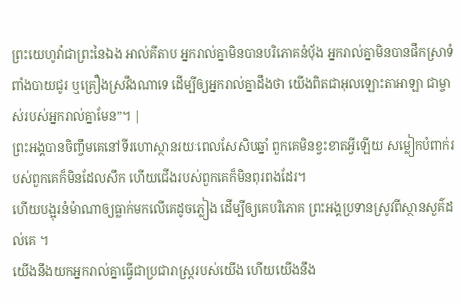ព្រះយេហូវ៉ាជាព្រះនៃឯង អាល់គីតាប អ្នករាល់គ្នាមិនបានបរិភោគនំបុ័ង អ្នករាល់គ្នាមិនបានផឹកស្រាទំពាំងបាយជូរ ឬគ្រឿងស្រវឹងណាទេ ដើម្បីឲ្យអ្នករាល់គ្នាដឹងថា យើងពិតជាអុលឡោះតាអាឡា ជាម្ចាស់របស់អ្នករាល់គ្នាមែន”។ |
ព្រះអង្គបានចិញ្ចឹមគេនៅទីរហោស្ថានរយៈពេលសែសិបឆ្នាំ ពួកគេមិនខ្វះខាតអ្វីឡើយ សម្លៀកបំពាក់របស់ពួកគេក៏មិនដែលសឹក ហើយជើងរបស់ពួកគេក៏មិនពុរពងដែរ។
ហើយបង្អុរនំម៉ាណាឲ្យធ្លាក់មកលើគេដូចភ្លៀង ដើម្បីឲ្យគេបរិភោគ ព្រះអង្គប្រទានស្រូវពីស្ថានសួគ៌ដល់គេ ។
យើងនឹងយកអ្នករាល់គ្នាធ្វើជាប្រជារាស្ត្ររបស់យើង ហើយយើងនឹង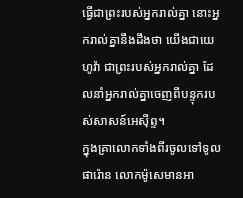ធ្វើជាព្រះរបស់អ្នករាល់គ្នា នោះអ្នករាល់គ្នានឹងដឹងថា យើងជាយេហូវ៉ា ជាព្រះរបស់អ្នករាល់គ្នា ដែលនាំអ្នករាល់គ្នាចេញពីបន្ទុករបស់សាសន៍អេស៊ីព្ទ។
ក្នុងគ្រាលោកទាំងពីរចូលទៅទូលផារ៉ោន លោកម៉ូសេមានអា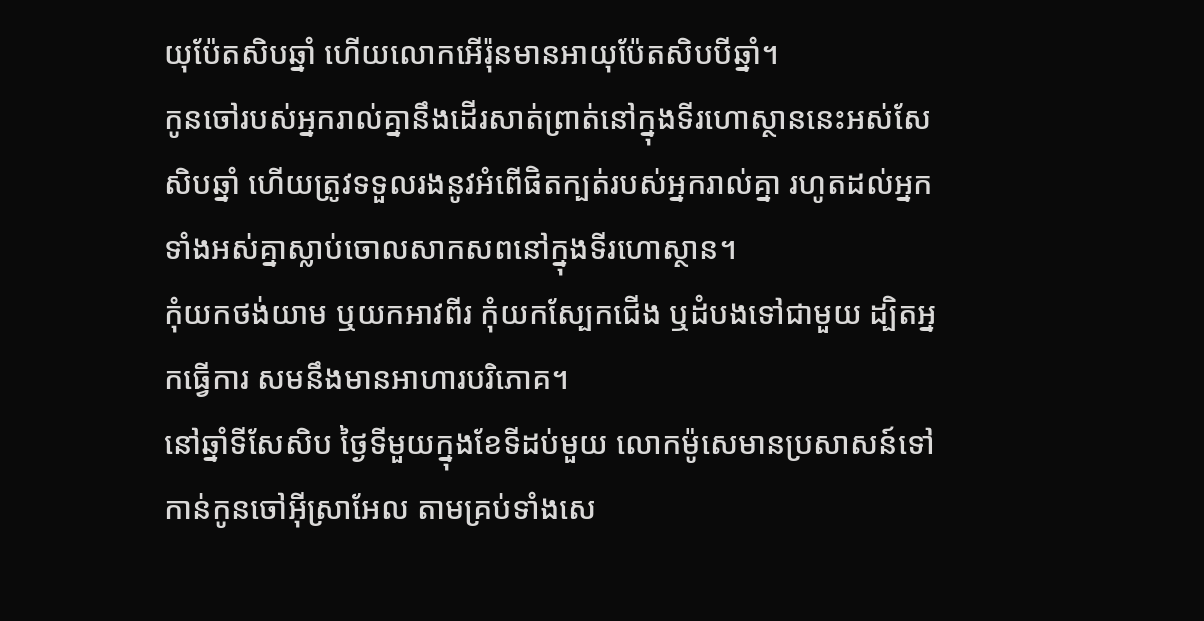យុប៉ែតសិបឆ្នាំ ហើយលោកអើរ៉ុនមានអាយុប៉ែតសិបបីឆ្នាំ។
កូនចៅរបស់អ្នករាល់គ្នានឹងដើរសាត់ព្រាត់នៅក្នុងទីរហោស្ថាននេះអស់សែសិបឆ្នាំ ហើយត្រូវទទួលរងនូវអំពើផិតក្បត់របស់អ្នករាល់គ្នា រហូតដល់អ្នកទាំងអស់គ្នាស្លាប់ចោលសាកសពនៅក្នុងទីរហោស្ថាន។
កុំយកថង់យាម ឬយកអាវពីរ កុំយកស្បែកជើង ឬដំបងទៅជាមួយ ដ្បិតអ្នកធ្វើការ សមនឹងមានអាហារបរិភោគ។
នៅឆ្នាំទីសែសិប ថ្ងៃទីមួយក្នុងខែទីដប់មួយ លោកម៉ូសេមានប្រសាសន៍ទៅកាន់កូនចៅអ៊ីស្រាអែល តាមគ្រប់ទាំងសេ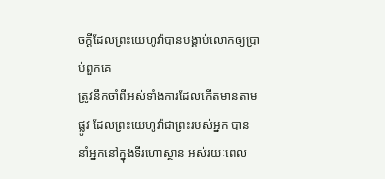ចក្ដីដែលព្រះយេហូវ៉ាបានបង្គាប់លោកឲ្យប្រាប់ពួកគេ
ត្រូវនឹកចាំពីអស់ទាំងការដែលកើតមានតាមផ្លូវ ដែលព្រះយេហូវ៉ាជាព្រះរបស់អ្នក បាននាំអ្នកនៅក្នុងទីរហោស្ថាន អស់រយៈពេល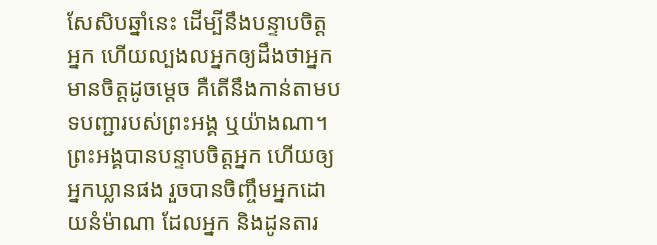សែសិបឆ្នាំនេះ ដើម្បីនឹងបន្ទាបចិត្តអ្នក ហើយល្បងលអ្នកឲ្យដឹងថាអ្នកមានចិត្តដូចម្ដេច គឺតើនឹងកាន់តាមបទបញ្ជារបស់ព្រះអង្គ ឬយ៉ាងណា។
ព្រះអង្គបានបន្ទាបចិត្តអ្នក ហើយឲ្យអ្នកឃ្លានផង រួចបានចិញ្ចឹមអ្នកដោយនំម៉ាណា ដែលអ្នក និងដូនតារ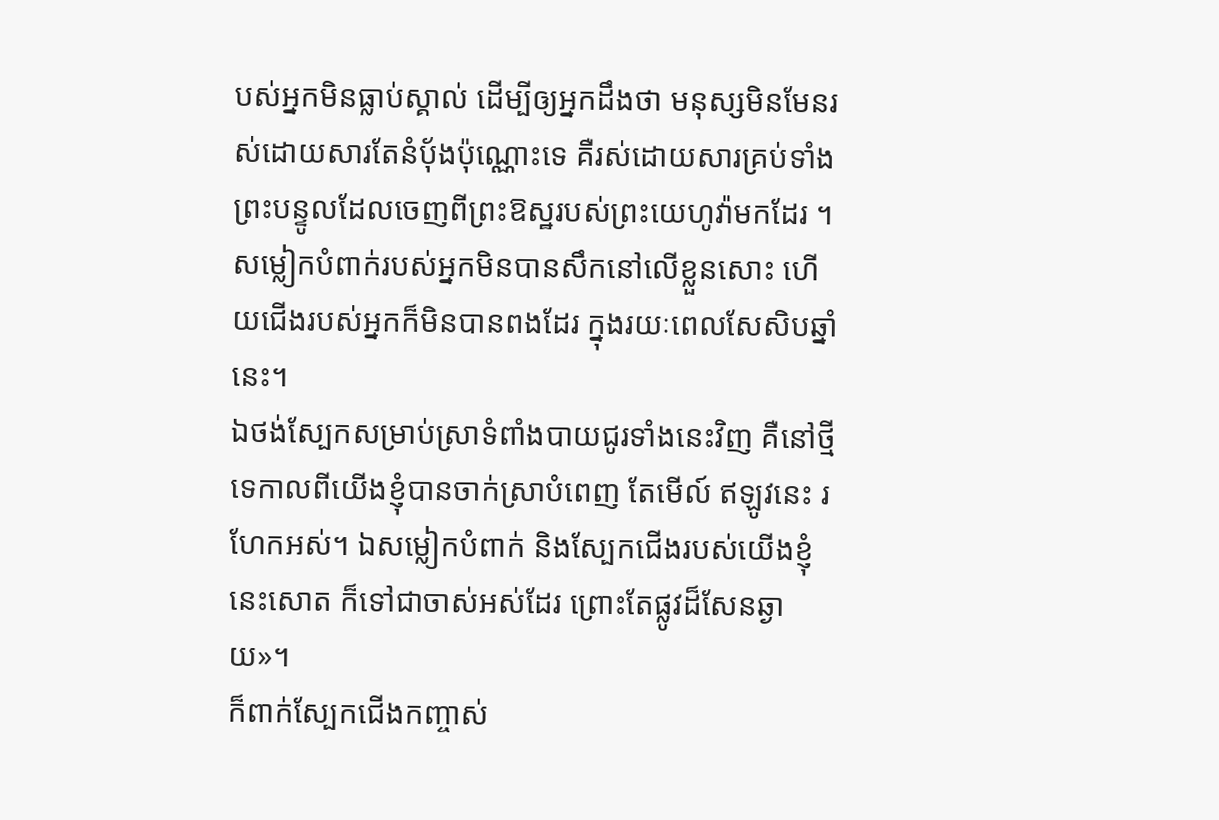បស់អ្នកមិនធ្លាប់ស្គាល់ ដើម្បីឲ្យអ្នកដឹងថា មនុស្សមិនមែនរស់ដោយសារតែនំបុ័ងប៉ុណ្ណោះទេ គឺរស់ដោយសារគ្រប់ទាំងព្រះបន្ទូលដែលចេញពីព្រះឱស្ឋរបស់ព្រះយេហូវ៉ាមកដែរ ។
សម្លៀកបំពាក់របស់អ្នកមិនបានសឹកនៅលើខ្លួនសោះ ហើយជើងរបស់អ្នកក៏មិនបានពងដែរ ក្នុងរយៈពេលសែសិបឆ្នាំនេះ។
ឯថង់ស្បែកសម្រាប់ស្រាទំពាំងបាយជូរទាំងនេះវិញ គឺនៅថ្មីទេកាលពីយើងខ្ញុំបានចាក់ស្រាបំពេញ តែមើល៍ ឥឡូវនេះ រហែកអស់។ ឯសម្លៀកបំពាក់ និងស្បែកជើងរបស់យើងខ្ញុំនេះសោត ក៏ទៅជាចាស់អស់ដែរ ព្រោះតែផ្លូវដ៏សែនឆ្ងាយ»។
ក៏ពាក់ស្បែកជើងកញ្ចាស់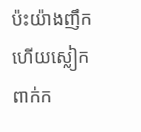ប៉ះយ៉ាងញឹក ហើយស្លៀកពាក់ក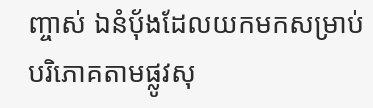ញ្ចាស់ ឯនំបុ័ងដែលយកមកសម្រាប់បរិភោគតាមផ្លូវសុ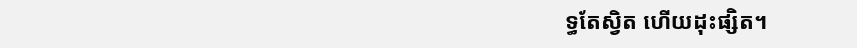ទ្ធតែស្វិត ហើយដុះផ្សិត។